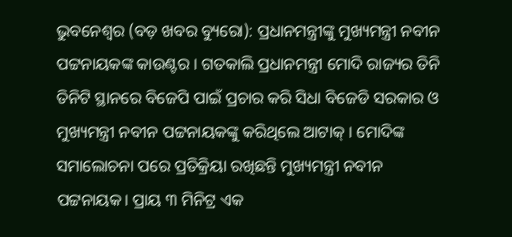ଭୁବନେଶ୍ୱର (ବଡ଼ ଖବର ବ୍ୟୁରୋ): ପ୍ରଧାନମନ୍ତ୍ରୀଙ୍କୁ ମୁଖ୍ୟମନ୍ତ୍ରୀ ନବୀନ ପଟ୍ଟନାୟକଙ୍କ କାଉଣ୍ଟର । ଗତକାଲି ପ୍ରଧାନମନ୍ତ୍ରୀ ମୋଦି ରାଜ୍ୟର ତିନି ତିନିଟି ସ୍ଥାନରେ ବିଜେପି ପାଇଁ ପ୍ରଚାର କରି ସିଧା ବିଜେଡି ସରକାର ଓ ମୁଖ୍ୟମନ୍ତ୍ରୀ ନବୀନ ପଟ୍ଟନାୟକଙ୍କୁ କରିଥିଲେ ଆଟାକ୍ । ମୋଦିଙ୍କ ସମାଲୋଚନା ପରେ ପ୍ରତିକ୍ରିୟା ରଖିଛନ୍ତି ମୁଖ୍ୟମନ୍ତ୍ରୀ ନବୀନ ପଟ୍ଟନାୟକ। ପ୍ରାୟ ୩ ମିନିଟ୍ର ଏକ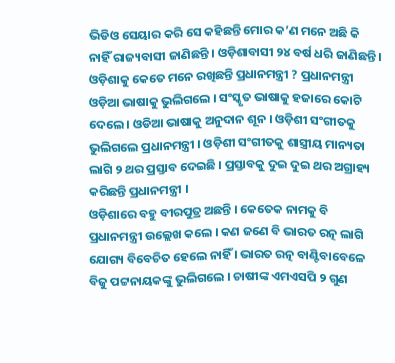ଭିଡିଓ ସେୟାର କରି ସେ କହିଛନ୍ତି ମୋର କ’ଣ ମନେ ଅଛି କି ନାହିଁ ରାଜ୍ୟବାସୀ ଜାଣିଛନ୍ତି । ଓଡ଼ିଶାବାସୀ ୨୪ ବର୍ଷ ଧରି ଜାଣିଛନ୍ତି । ଓଡ଼ିଶାକୁ କେତେ ମନେ ରଖିଛନ୍ତି ପ୍ରଧାନମନ୍ତ୍ରୀ ? ପ୍ରଧାନମନ୍ତ୍ରୀ ଓଡ଼ିଆ ଭାଷାକୁ ଭୁଲିଗଲେ । ସଂସ୍କୃତ ଭାଷାକୁ ହଜାରେ କୋଟି ଦେଲେ । ଓଡିଆ ଭାଷାକୁ ଅନୁଦାନ ଶୂନ । ଓଡ଼ିଶୀ ସଂଗୀତକୁ ଭୁଲିଗଲେ ପ୍ରଧାନମନ୍ତ୍ରୀ । ଓଡ଼ିଶୀ ସଂଗୀତକୁ ଶାସ୍ତ୍ରୀୟ ମାନ୍ୟତା ଲାଗି ୨ ଥର ପ୍ରସ୍ତାବ ଦେଇଛି । ପ୍ରସ୍ତାବକୁ ଦୁଇ ଦୁଇ ଥର ଅଗ୍ରାହ୍ୟ କରିଛନ୍ତି ପ୍ରଧାନମନ୍ତ୍ରୀ ।
ଓଡ଼ିଶାରେ ବହୁ ବୀରପୁତ୍ର ଅଛନ୍ତି । କେତେକ ନାମକୁ ବି ପ୍ରଧାନମନ୍ତ୍ରୀ ଉଲ୍ଲେଖ କଲେ । କଣ ଜଣେ ବି ଭାରତ ରତ୍ନ ଲାଗି ଯୋଗ୍ୟ ବିବେଚିତ ହେଲେ ନାହିଁ । ଭାରତ ରତ୍ନ ବାଣ୍ଟିବାବେଳେ ବିଜୁ ପଟ୍ଟନାୟକଙ୍କୁ ଭୁଲିଗଲେ । ଚାଷୀଙ୍କ ଏମଏସପି ୨ ଗୁଣ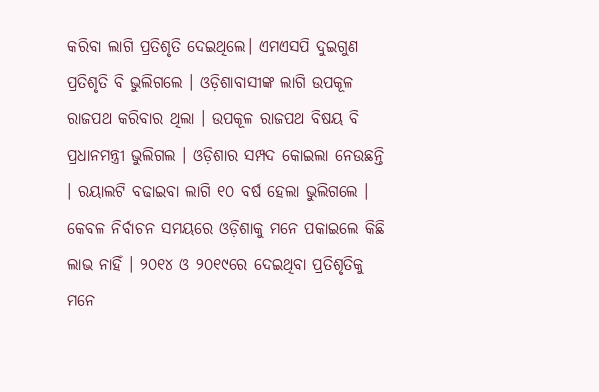କରିବା ଲାଗି ପ୍ରତିଶୃତି ଦେଇଥିଲେ। ଏମଏସପି ଦୁଇଗୁଣ ପ୍ରତିଶୃତି ବି ଭୁଲିଗଲେ । ଓଡ଼ିଶାବାସୀଙ୍କ ଲାଗି ଉପକୂଳ ରାଜପଥ କରିବାର ଥିଲା । ଉପକୂଳ ରାଜପଥ ବିଷୟ ବି ପ୍ରଧାନମନ୍ତ୍ରୀ ଭୁଲିଗଲ । ଓଡ଼ିଶାର ସମ୍ପଦ କୋଇଲା ନେଉଛନ୍ତି । ରୟାଲଟି ବଢାଇବା ଲାଗି ୧୦ ବର୍ଷ ହେଲା ଭୁଲିଗଲେ । କେବଳ ନିର୍ବାଚନ ସମୟରେ ଓଡ଼ିଶାକୁ ମନେ ପକାଇଲେ କିଛି ଲାଭ ନାହିଁ । ୨୦୧୪ ଓ ୨୦୧୯ରେ ଦେଇଥିବା ପ୍ରତିଶୃତିକୁ ମନେ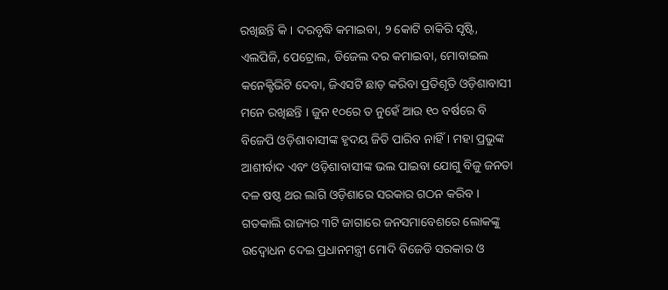ରଖିଛନ୍ତି କି । ଦରବୃଦ୍ଧି କମାଇବା, ୨ କୋଟି ଚାକିରି ସୃଷ୍ଟି, ଏଲପିଜି, ପେଟ୍ରୋଲ, ଡିଜେଲ ଦର କମାଇବା, ମୋବାଇଲ କନେକ୍ଟିଭିଟି ଦେବା, ଜିଏସଟି ଛାଡ଼ କରିବା ପ୍ରତିଶୃତି ଓଡ଼ିଶାବାସୀ ମନେ ରଖିଛନ୍ତି । ଜୁନ ୧୦ରେ ତ ନୁହେଁ ଆଉ ୧୦ ବର୍ଷରେ ବି ବିଜେପି ଓଡ଼ିଶାବାସୀଙ୍କ ହୃଦୟ ଜିତି ପାରିବ ନାହିଁ। ମହା ପ୍ରଭୁଙ୍କ ଆଶୀର୍ବାଦ ଏବଂ ଓଡ଼ିଶାବାସୀଙ୍କ ଭଲ ପାଇବା ଯୋଗୁ ବିଜୁ ଜନତା ଦଳ ଷଷ୍ଠ ଥର ଲାଗି ଓଡ଼ିଶାରେ ସରକାର ଗଠନ କରିବ । ଗତକାଲି ରାଜ୍ୟର ୩ଟି ଜାଗାରେ ଜନସମାବେଶରେ ଲୋକଙ୍କୁ ଉଦ୍ବୋଧନ ଦେଇ ପ୍ରଧାନମନ୍ତ୍ରୀ ମୋଦି ବିଜେଡି ସରକାର ଓ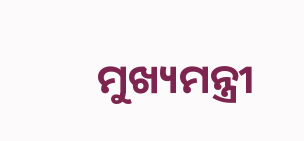ମୁଖ୍ୟମନ୍ତ୍ରୀ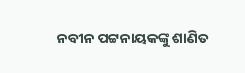ନବୀନ ପଟ୍ଟନାୟକଙ୍କୁ ଶାଣିତ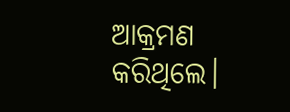ଆକ୍ରମଣ କରିଥିଲେ।